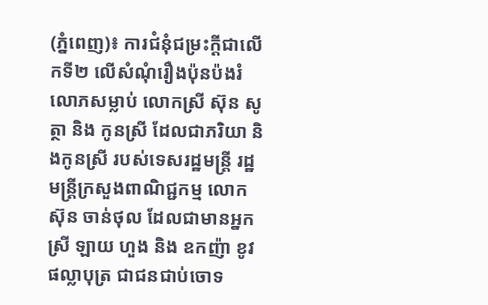(ភ្នំពេញ)៖ ការជំនុំជម្រះក្តីជាលើកទី២ លើសំណុំរឿងប៉ុនប៉ងរំលោភសម្លាប់ លោកស្រី ស៊ុន សូត្ថា និង កូនស្រី ដែលជាភរិយា និងកូនស្រី របស់ទេសរដ្ឋមន្រ្តី រដ្ឋមន្រ្តីក្រសួងពាណិជ្ជកម្ម លោក ស៊ុន ចាន់ថុល ដែលជាមានអ្នកស្រី ឡាយ ហួង និង ឧកញ៉ា ខូវ ផល្លាបុត្រ ជាជនជាប់ចោទ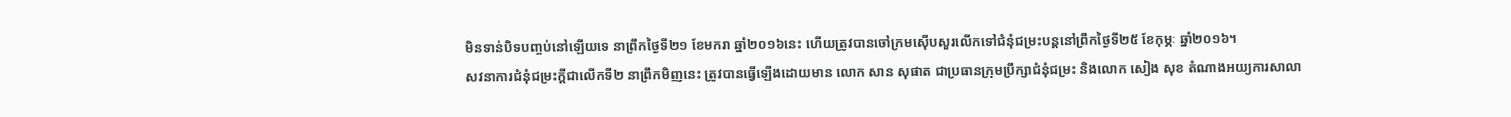មិនទាន់បិទបញ្ចប់នៅឡើយទេ នាព្រឹកថ្ងៃទី២១ ខែមករា ឆ្នាំ២០១៦នេះ ហើយត្រូវបានចៅក្រមស៊ើបសួរលើកទៅជំនុំជម្រះបន្តនៅព្រឹកថ្ងៃទី២៥ ខែកុម្ភៈ ឆ្នាំ២០១៦។
សវនាការជំនុំជម្រះក្តីជាលើកទី២ នាព្រឹកមិញនេះ ត្រូវបានធ្វើឡើងដោយមាន លោក សាន សុផាត ជាប្រធានក្រុមប្រឹក្សាជំនុំជម្រះ និងលោក សៀង សុខ តំណាងអយ្យការសាលា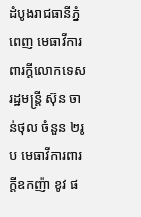ដំបូងរាជធានីភ្នំពេញ មេធាវីការពារក្តីលោកទេសរដ្ឋមន្រ្តី ស៊ុន ចាន់ថុល ចំនួន ២រូប មេធាវីការពារក្តីឧកញ៉ា ខូវ ផ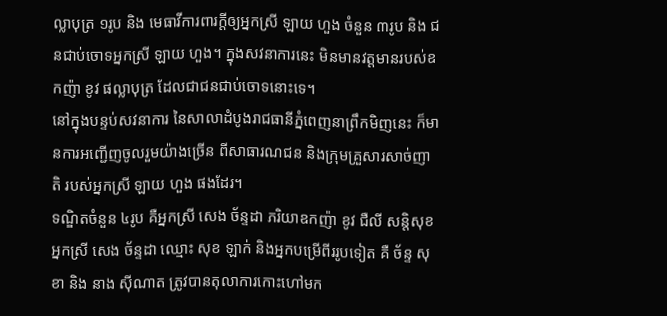ល្លាបុត្រ ១រូប និង មេធាវីការពារក្តីឲ្យអ្នកស្រី ឡាយ ហួង ចំនួន ៣រូប និង ជនជាប់ចោទអ្នកស្រី ឡាយ ហួង។ ក្នុងសវនាការនេះ មិនមានវត្តមានរបស់ឧកញ៉ា ខូវ ផល្លាបុត្រ ដែលជាជនជាប់ចោទនោះទេ។
នៅក្នុងបន្ទប់សវនាការ នៃសាលាដំបូងរាជធានីភ្នំពេញនាព្រឹកមិញនេះ ក៏មានការអញ្ជើញចូលរួមយ៉ាងច្រើន ពីសាធារណជន និងក្រុមគ្រួសារសាច់ញាតិ របស់អ្នកស្រី ឡាយ ហួង ផងដែរ។
ទណ្ឌិតចំនួន ៤រូប គឺអ្នកស្រី សេង ច័ន្ទដា ភរិយាឧកញ៉ា ខូវ ជឺលី សន្តិសុខអ្នកស្រី សេង ច័ន្ទដា ឈ្មោះ សុខ ឡាក់ និងអ្នកបម្រើពីររូបទៀត គឺ ច័ន្ទ សុខា និង នាង ស៊ីណាត ត្រូវបានតុលាការកោះហៅមក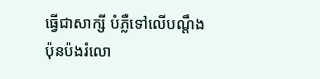ធ្វើជាសាក្សី បំភ្លឺទៅលើបណ្តឹងប៉ុនប៉ងរំលោ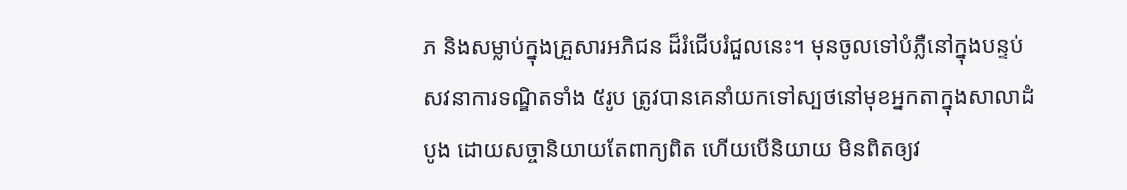ភ និងសម្លាប់ក្នុងគ្រួសារអភិជន ដ៏រំជើបរំជួលនេះ។ មុនចូលទៅបំភ្លឺនៅក្នុងបន្ទប់សវនាការទណ្ឌិតទាំង ៥រូប ត្រូវបានគេនាំយកទៅស្បថនៅមុខអ្នកតាក្នុងសាលាដំបូង ដោយសច្ចានិយាយតែពាក្យពិត ហើយបើនិយាយ មិនពិតឲ្យវ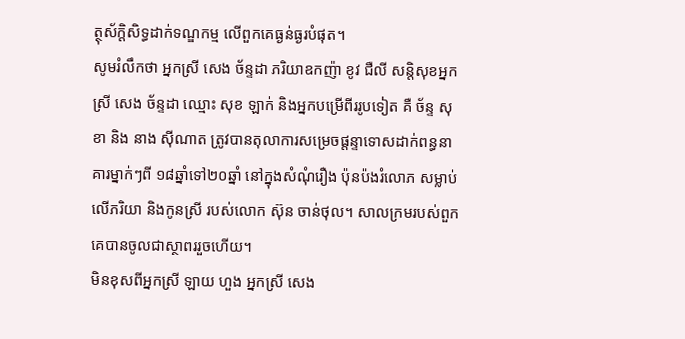ត្ថុស័ក្តិសិទ្ធដាក់ទណ្ឌកម្ម លើពួកគេធ្ងន់ធ្ងរបំផុត។
សូមរំលឹកថា អ្នកស្រី សេង ច័ន្ទដា ភរិយាឧកញ៉ា ខូវ ជឺលី សន្តិសុខអ្នកស្រី សេង ច័ន្ទដា ឈ្មោះ សុខ ឡាក់ និងអ្នកបម្រើពីររូបទៀត គឺ ច័ន្ទ សុខា និង នាង ស៊ីណាត ត្រូវបានតុលាការសម្រេចផ្តន្ទាទោសដាក់ពន្ធនាគារម្នាក់ៗពី ១៨ឆ្នាំទៅ២០ឆ្នាំ នៅក្នុងសំណុំរឿង ប៉ុនប៉ងរំលោភ សម្លាប់ លើភរិយា និងកូនស្រី របស់លោក ស៊ុន ចាន់ថុល។ សាលក្រមរបស់ពួកគេបានចូលជាស្ថាពររួចហើយ។
មិនខុសពីអ្នកស្រី ឡាយ ហួង អ្នកស្រី សេង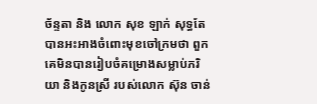ច័ន្ទតា និង លោក សុខ ឡាក់ សុទ្ធតែបានអះអាងចំពោះមុខចៅក្រមថា ពួកគេមិនបានរៀបចំគម្រោងសម្លាប់ភរិយា និងកូនស្រី របស់លោក ស៊ុន ចាន់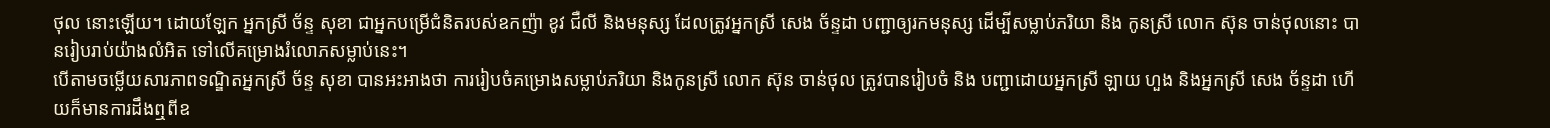ថុល នោះឡើយ។ ដោយឡែក អ្នកស្រី ច័ន្ទ សុខា ជាអ្នកបម្រើជំនិតរបស់ឧកញ៉ា ខូវ ជឺលី និងមនុស្ស ដែលត្រូវអ្នកស្រី សេង ច័ន្ទដា បញ្ជាឲ្យរកមនុស្ស ដើម្បីសម្លាប់ភរិយា និង កូនស្រី លោក ស៊ុន ចាន់ថុលនោះ បានរៀបរាប់យ៉ាងលំអិត ទៅលើគម្រោងរំលោភសម្លាប់នេះ។
បើតាមចម្លើយសារភាពទណ្ឌិតអ្នកស្រី ច័ន្ទ សុខា បានអះអាងថា ការរៀបចំគម្រោងសម្លាប់ភរិយា និងកូនស្រី លោក ស៊ុន ចាន់ថុល ត្រូវបានរៀបចំ និង បញ្ជាដោយអ្នកស្រី ឡាយ ហួង និងអ្នកស្រី សេង ច័ន្ទដា ហើយក៏មានការដឹងឮពីឧ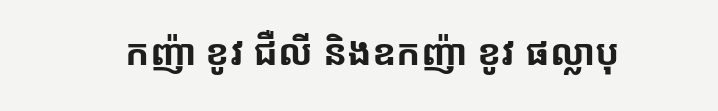កញ៉ា ខូវ ជឺលី និងឧកញ៉ា ខូវ ផល្លាបុ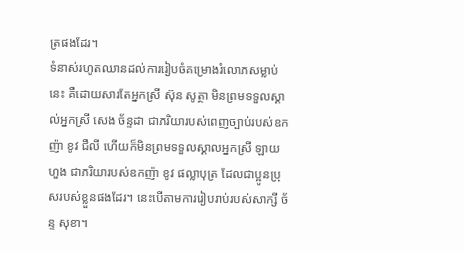ត្រផងដែរ។
ទំនាស់រហូតឈានដល់ការរៀបចំគម្រោងរំលោភសម្លាប់នេះ គឺដោយសារតែអ្នកស្រី ស៊ុន សូត្ថា មិនព្រមទទួលស្គាល់អ្នកស្រី សេង ច័ន្ទដា ជាភរិយារបស់ពេញច្បាប់របស់ឧកញ៉ា ខូវ ជឺលី ហើយក៏មិនព្រមទទួលស្គាលអ្នកស្រី ឡាយ ហួង ជាភរិយារបស់ឧកញ៉ា ខូវ ផល្លាបុត្រ ដែលជាប្អូនប្រុសរបស់ខ្លួនផងដែរ។ នេះបើតាមការរៀបរាប់របស់សាក្សី ច័ន្ទ សុខា។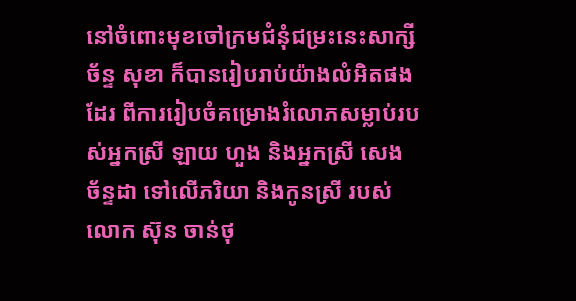នៅចំពោះមុខចៅក្រមជំនុំជម្រះនេះសាក្សី ច័ន្ទ សុខា ក៏បានរៀបរាប់យ៉ាងលំអិតផងដែរ ពីការរៀបចំគម្រោងរំលោភសម្លាប់របស់អ្នកស្រី ឡាយ ហួង និងអ្នកស្រី សេង ច័ន្ទដា ទៅលើភរិយា និងកូនស្រី របស់លោក ស៊ុន ចាន់ថុ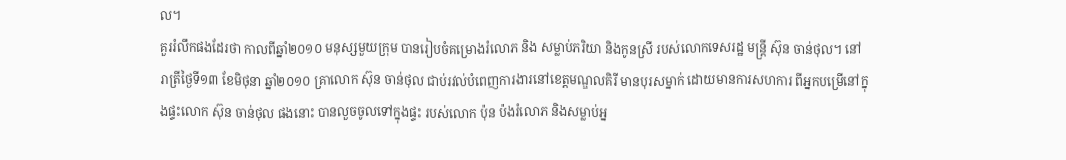ល។
គួររំលឹកផងដែរថា កាលពីឆ្នាំ២០១០ មនុស្សមួយក្រុម បានរៀបចំគម្រោងរំលោភ និង សម្លាប់ភរិយា និងកូនស្រី របស់លោកទេសរដ្ឋ មន្រ្តី ស៊ុន ចាន់ថុល។ នៅរាត្រីថ្ងៃទី១៣ ខែមិថុនា ឆ្នាំ២០១០ គ្រាលោក ស៊ុន ចាន់ថុល ជាប់រវល់បំពេញការងារនៅខេត្តមណ្ឌលគិរី មានបុរសម្នាក់ ដោយមានការសហការ ពីអ្នកបម្រើនៅក្នុងផ្ទះលោក ស៊ុន ចាន់ថុល ផងនោះ បានលួចចូលទៅក្នុងផ្ទះ របស់លោក ប៉ុន ប៉ងរំលោភ និងសម្លាប់អ្ន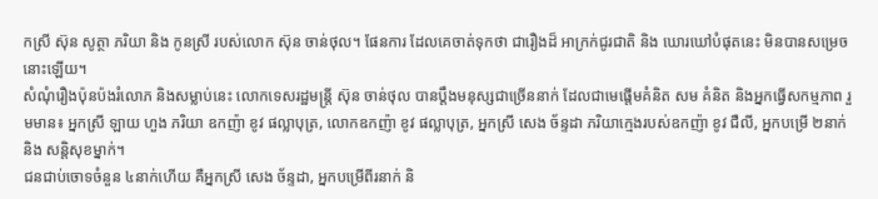កស្រី ស៊ុន សូត្ថា ភរិយា និង កូនស្រី របស់លោក ស៊ុន ចាន់ថុល។ ផែនការ ដែលគេចាត់ទុកថា ជារឿងដ៏ អាក្រក់ជូរជាតិ និង ឃោរឃៅបំផុតនេះ មិនបានសម្រេចនោះឡើយ។
សំណុំរឿងប៉ុនប៉ងរំលោភ និងសម្លាប់នេះ លោកទេសរដ្ឋមន្រ្តី ស៊ុន ចាន់ថុល បានប្តឹងមនុស្សជាច្រើននាក់ ដែលជាមេផ្តើមគំនិត សម គំនិត និងអ្នកធ្វើសកម្មភាព រួមមាន៖ អ្នកស្រី ឡាយ ហួង ភរិយា ឧកញ៉ា ខូវ ផល្លាបុត្រ, លោកឧកញ៉ា ខូវ ផល្លាបុត្រ, អ្នកស្រី សេង ច័ន្ទដា ភរិយាក្មេងរបស់ឧកញ៉ា ខូវ ជឺលី, អ្នកបម្រើ ២នាក់ និង សន្តិសុខម្នាក់។
ជនជាប់ចោទចំនួន ៤នាក់ហើយ គឺអ្នកស្រី សេង ច័ន្ទដា, អ្នកបម្រើពីរនាក់ និ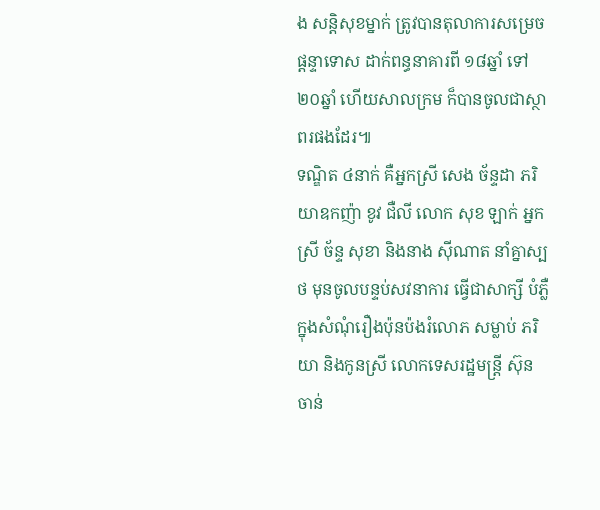ង សន្តិសុខម្នាក់ ត្រូវបានតុលាការសម្រេចផ្តន្ទាទោស ដាក់ពន្ធនាគារពី ១៨ឆ្នាំ ទៅ២០ឆ្នាំ ហើយសាលក្រម ក៏បានចូលជាស្ថាពរផងដែរ៕
ទណ្ឌិត ៤នាក់ គឺអ្នកស្រី សេង ច័ន្ទដា ភរិយាឧកញ៉ា ខូវ ជឺលី លោក សុខ ឡាក់ អ្នកស្រី ច័ន្ទ សុខា និងនាង ស៊ីណាត នាំគ្នាស្បថ មុនចូលបន្ទប់សវនាការ ធ្វើជាសាក្សី បំភ្លឺក្នុងសំណុំរឿងប៉ុនប៉ងរំលោភ សម្លាប់ ភរិយា និងកូនស្រី លោកទេសរដ្ឋមន្រ្តី ស៊ុន ចាន់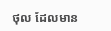ថុល ដែលមាន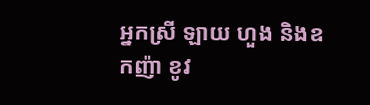អ្នកស្រី ឡាយ ហួង និងឧកញ៉ា ខូវ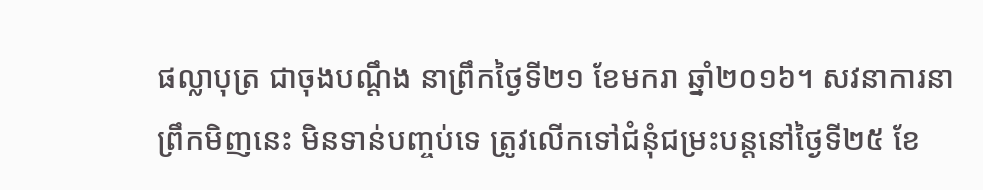ផល្លាបុត្រ ជាចុងបណ្តឹង នាព្រឹកថ្ងៃទី២១ ខែមករា ឆ្នាំ២០១៦។ សវនាការនាព្រឹកមិញនេះ មិនទាន់បញ្ចប់ទេ ត្រូវលើកទៅជំនុំជម្រះបន្តនៅថ្ងៃទី២៥ ខែ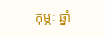កុម្ភៈ ឆ្នាំ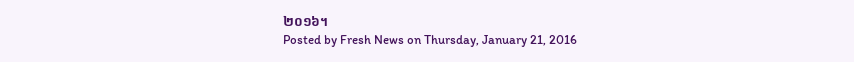២០១៦។
Posted by Fresh News on Thursday, January 21, 2016